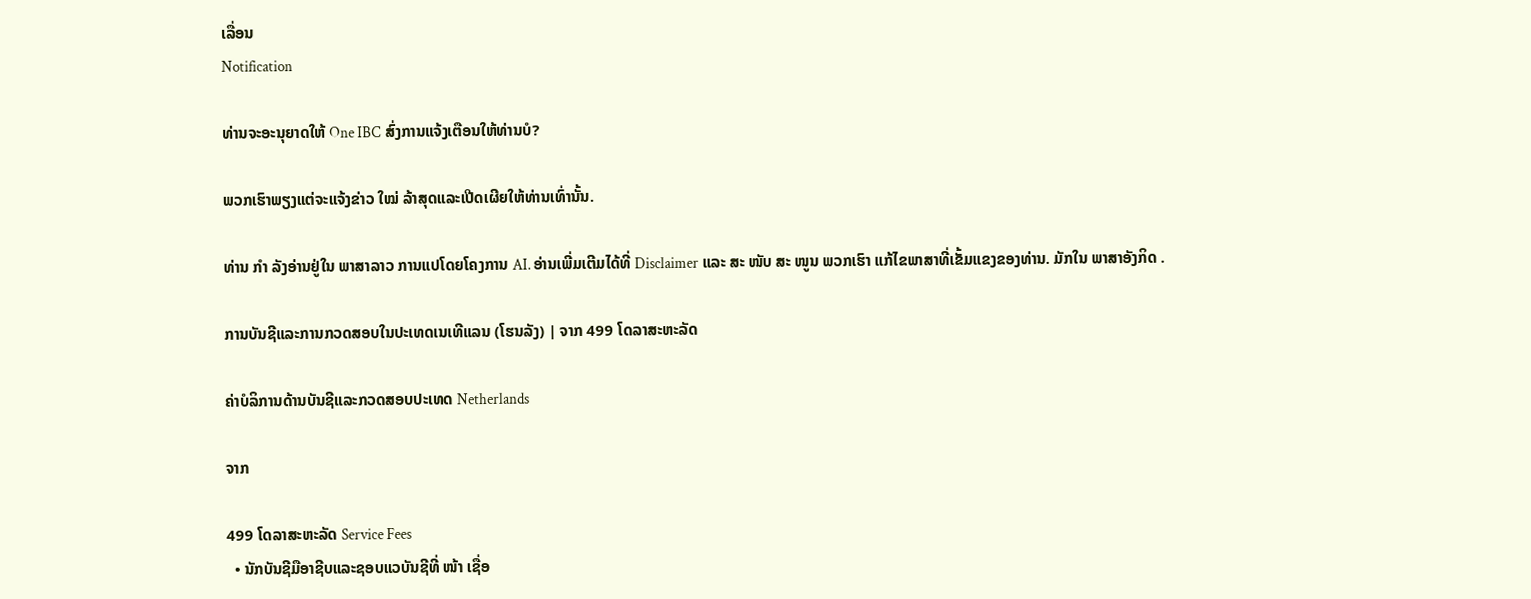ເລື່ອນ
Notification

ທ່ານຈະອະນຸຍາດໃຫ້ One IBC ສົ່ງການແຈ້ງເຕືອນໃຫ້ທ່ານບໍ?

ພວກເຮົາພຽງແຕ່ຈະແຈ້ງຂ່າວ ໃໝ່ ລ້າສຸດແລະເປີດເຜີຍໃຫ້ທ່ານເທົ່ານັ້ນ.

ທ່ານ ກຳ ລັງອ່ານຢູ່ໃນ ພາສາລາວ ການແປໂດຍໂຄງການ AI. ອ່ານເພີ່ມເຕີມໄດ້ທີ່ Disclaimer ແລະ ສະ ໜັບ ສະ ໜູນ ພວກເຮົາ ແກ້ໄຂພາສາທີ່ເຂັ້ມແຂງຂອງທ່ານ. ມັກໃນ ພາສາອັງກິດ .

ການບັນຊີແລະການກວດສອບໃນປະເທດເນເທີແລນ (ໂຮນລັງ) | ຈາກ 499 ໂດລາສະຫະລັດ

ຄ່າບໍລິການດ້ານບັນຊີແລະກວດສອບປະເທດ Netherlands

ຈາກ

499 ໂດລາສະຫະລັດ Service Fees
  • ນັກບັນຊີມືອາຊີບແລະຊອບແວບັນຊີທີ່ ໜ້າ ເຊື່ອ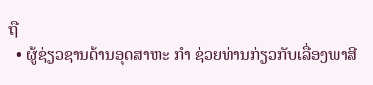ຖື
  • ຜູ້ຊ່ຽວຊານດ້ານອຸດສາຫະ ກຳ ຊ່ວຍທ່ານກ່ຽວກັບເລື່ອງພາສີ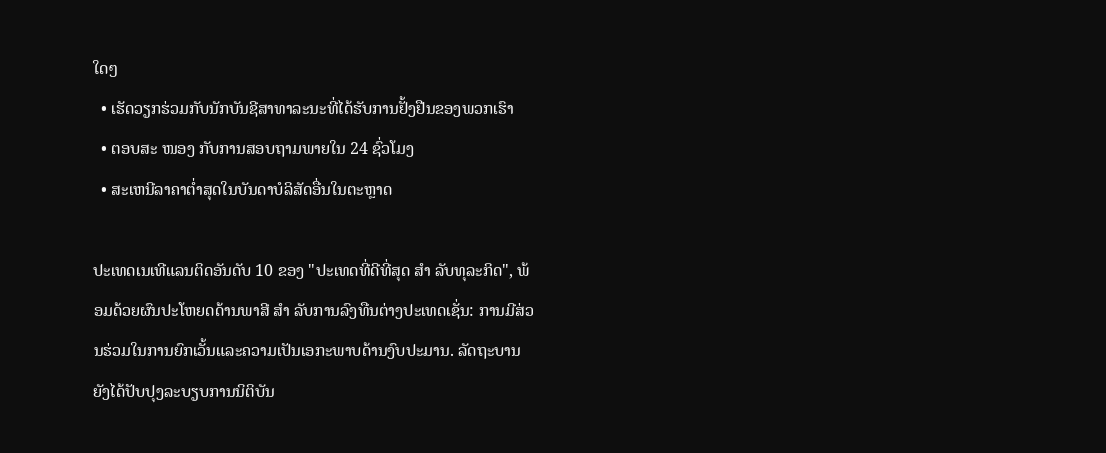ໃດໆ
  • ເຮັດວຽກຮ່ວມກັບນັກບັນຊີສາທາລະນະທີ່ໄດ້ຮັບການຢັ້ງຢືນຂອງພວກເຮົາ
  • ຕອບສະ ໜອງ ກັບການສອບຖາມພາຍໃນ 24 ຊົ່ວໂມງ
  • ສະເຫນີລາຄາຕໍ່າສຸດໃນບັນດາບໍລິສັດອື່ນໃນຕະຫຼາດ

ປະເທດເນເທີແລນຕິດອັນດັບ 10 ຂອງ "ປະເທດທີ່ດີທີ່ສຸດ ສຳ ລັບທຸລະກິດ", ພ້ອມດ້ວຍຜົນປະໂຫຍດດ້ານພາສີ ສຳ ລັບການລົງທືນຕ່າງປະເທດເຊັ່ນ: ການມີສ່ວນຮ່ວມໃນການຍົກເວັ້ນແລະຄວາມເປັນເອກະພາບດ້ານງົບປະມານ. ລັດຖະບານຍັງໄດ້ປັບປຸງລະບຽບການນິຕິບັນ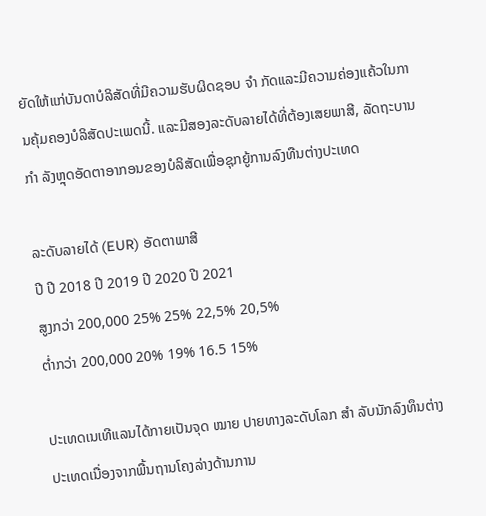ຍັດໃຫ້ແກ່ບັນດາບໍລິສັດທີ່ມີຄວາມຮັບຜິດຊອບ ຈຳ ກັດແລະມີຄວາມຄ່ອງແຄ້ວໃນການຄຸ້ມຄອງບໍລິສັດປະເພດນີ້. ແລະມີສອງລະດັບລາຍໄດ້ທີ່ຕ້ອງເສຍພາສີ, ລັດຖະບານ ກຳ ລັງຫຼຸດອັດຕາອາກອນຂອງບໍລິສັດເພື່ອຊຸກຍູ້ການລົງທືນຕ່າງປະເທດ

ລະດັບລາຍໄດ້ (EUR) ອັດຕາພາສີ
ປີ ປີ 2018 ປີ 2019 ປີ 2020 ປີ 2021
ສູງກວ່າ 200,000 25% 25% 22,5% 20,5%
ຕໍ່າກວ່າ 200,000 20% 19% 16.5 15%

ປະເທດເນເທີແລນໄດ້ກາຍເປັນຈຸດ ໝາຍ ປາຍທາງລະດັບໂລກ ສຳ ລັບນັກລົງທຶນຕ່າງປະເທດເນື່ອງຈາກພື້ນຖານໂຄງລ່າງດ້ານການ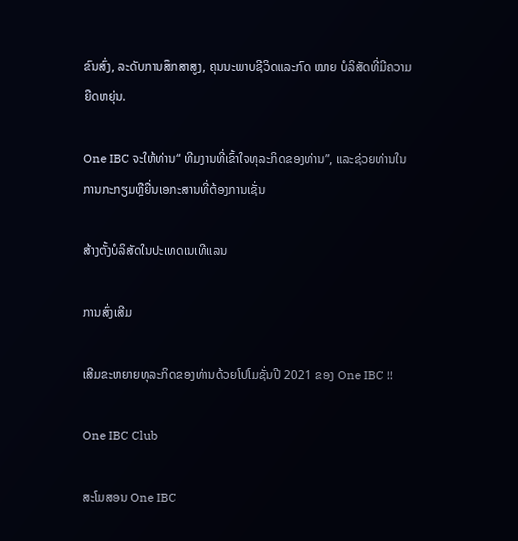ຂົນສົ່ງ, ລະດັບການສຶກສາສູງ, ຄຸນນະພາບຊີວິດແລະກົດ ໝາຍ ບໍລິສັດທີ່ມີຄວາມຍືດຫຍຸ່ນ.

One IBC ຈະໃຫ້ທ່ານ“ ທີມງານທີ່ເຂົ້າໃຈທຸລະກິດຂອງທ່ານ”, ແລະຊ່ວຍທ່ານໃນການກະກຽມຫຼືຍື່ນເອກະສານທີ່ຕ້ອງການເຊັ່ນ

ສ້າງຕັ້ງບໍລິສັດໃນປະເທດເນເທີແລນ

ການສົ່ງເສີມ

ເສີມຂະຫຍາຍທຸລະກິດຂອງທ່ານດ້ວຍໂປໂມຊັ່ນປີ 2021 ຂອງ One IBC !!

One IBC Club

ສະໂມສອນ One IBC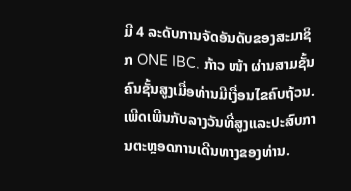ມີ 4 ລະດັບການຈັດອັນດັບຂອງສະມາຊິກ ONE IBC. ກ້າວ ໜ້າ ຜ່ານສາມຊັ້ນຄົນຊັ້ນສູງເມື່ອທ່ານມີເງື່ອນໄຂຄົບຖ້ວນ. ເພີດເພີນກັບລາງວັນທີ່ສູງແລະປະສົບການຕະຫຼອດການເດີນທາງຂອງທ່ານ.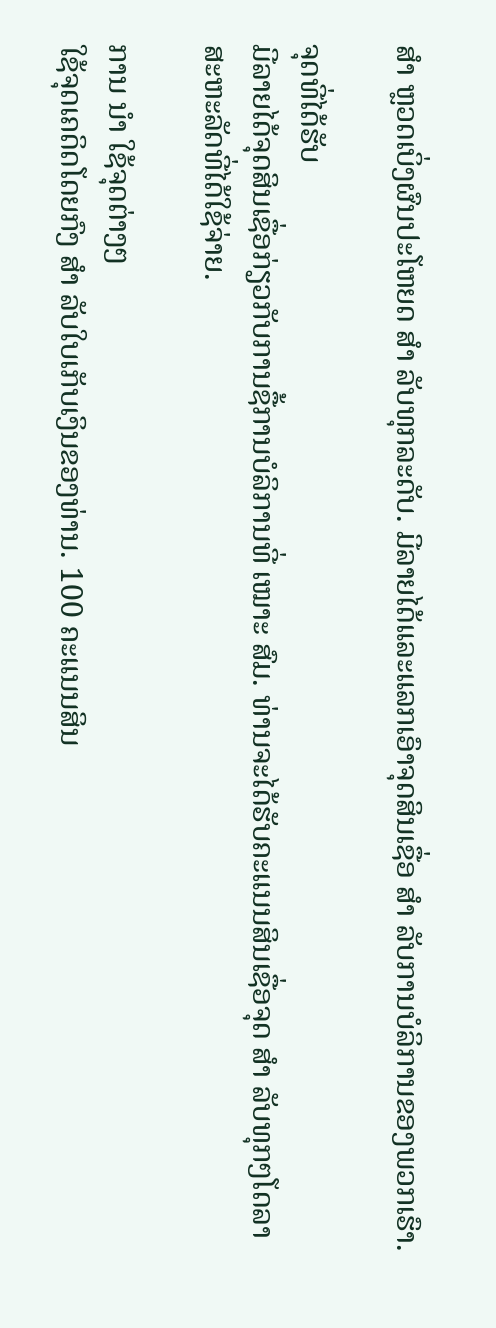ສຳ ຫຼວດເບິ່ງຜົນປະໂຫຍດ ສຳ ລັບທຸກລະດັບ. ມີລາຍໄດ້ແລະແລກເອົາຈຸດສິນເຊື່ອ ສຳ ລັບການບໍລິການຂອງພວກເຮົາ.

ຈຸດທີ່ໄດ້ຮັບ
ມີລາຍໄດ້ຈຸດສິນເຊື່ອກ່ຽວກັບການຊື້ການບໍລິການທີ່ ເໝາະ ສົມ. ທ່ານຈະໄດ້ຮັບຄະແນນສິນເຊື່ອຈຸດ ສຳ ລັບທຸກໆໂດລາສະຫະລັດທີ່ໄດ້ໃຊ້ຈ່າຍ.

ການ ນຳ ໃຊ້ຈຸດຕ່າງໆ
ໃຊ້ຈຸດເຄດິດໂດຍກົງ ສຳ ລັບໃບເກັບເງິນຂອງທ່ານ. 100 ຄະແນນສິນ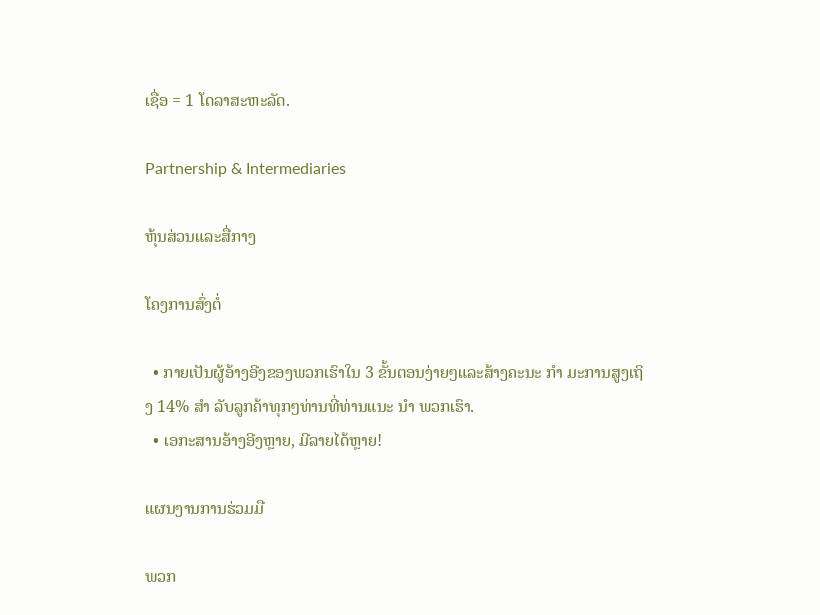ເຊື່ອ = 1 ໂດລາສະຫະລັດ.

Partnership & Intermediaries

ຫຸ້ນສ່ວນແລະສື່ກາງ

ໂຄງການສົ່ງຕໍ່

  • ກາຍເປັນຜູ້ອ້າງອີງຂອງພວກເຮົາໃນ 3 ຂັ້ນຕອນງ່າຍໆແລະສ້າງຄະນະ ກຳ ມະການສູງເຖິງ 14% ສຳ ລັບລູກຄ້າທຸກໆທ່ານທີ່ທ່ານແນະ ນຳ ພວກເຮົາ.
  • ເອກະສານອ້າງອີງຫຼາຍ, ມີລາຍໄດ້ຫຼາຍ!

ແຜນງານການຮ່ວມມື

ພວກ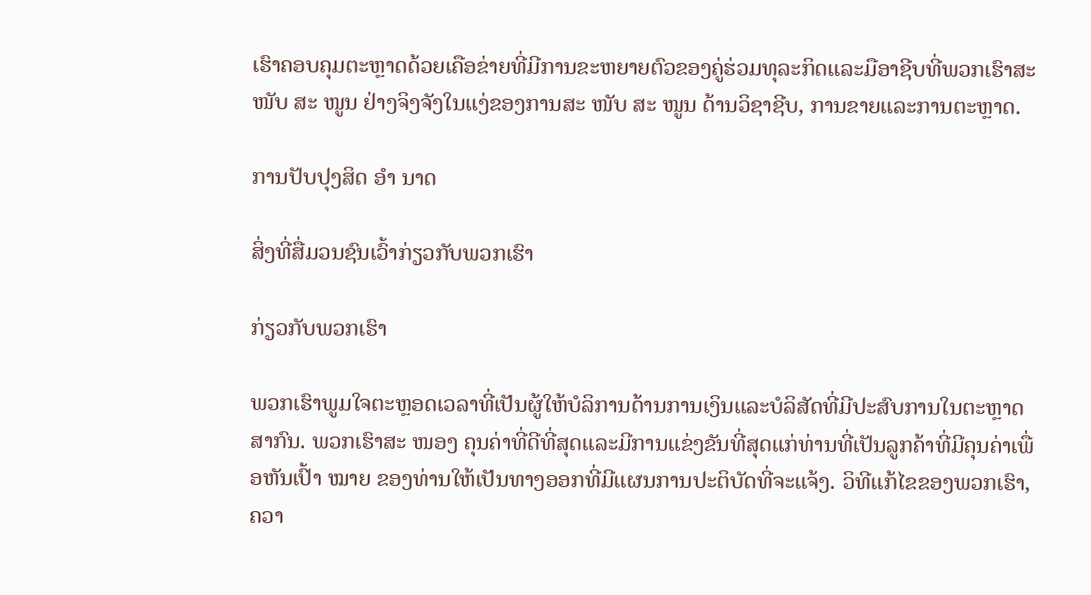ເຮົາຄອບຄຸມຕະຫຼາດດ້ວຍເຄືອຂ່າຍທີ່ມີການຂະຫຍາຍຕົວຂອງຄູ່ຮ່ວມທຸລະກິດແລະມືອາຊີບທີ່ພວກເຮົາສະ ໜັບ ສະ ໜູນ ຢ່າງຈິງຈັງໃນແງ່ຂອງການສະ ໜັບ ສະ ໜູນ ດ້ານວິຊາຊີບ, ການຂາຍແລະການຕະຫຼາດ.

ການປັບປຸງສິດ ອຳ ນາດ

ສິ່ງທີ່ສື່ມວນຊົນເວົ້າກ່ຽວກັບພວກເຮົາ

ກ່ຽວກັບພວກເຮົາ

ພວກເຮົາພູມໃຈຕະຫຼອດເວລາທີ່ເປັນຜູ້ໃຫ້ບໍລິການດ້ານການເງິນແລະບໍລິສັດທີ່ມີປະສົບການໃນຕະຫຼາດສາກົນ. ພວກເຮົາສະ ໜອງ ຄຸນຄ່າທີ່ດີທີ່ສຸດແລະມີການແຂ່ງຂັນທີ່ສຸດແກ່ທ່ານທີ່ເປັນລູກຄ້າທີ່ມີຄຸນຄ່າເພື່ອຫັນເປົ້າ ໝາຍ ຂອງທ່ານໃຫ້ເປັນທາງອອກທີ່ມີແຜນການປະຕິບັດທີ່ຈະແຈ້ງ. ວິທີແກ້ໄຂຂອງພວກເຮົາ, ຄວາ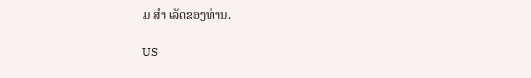ມ ສຳ ເລັດຂອງທ່ານ.

US